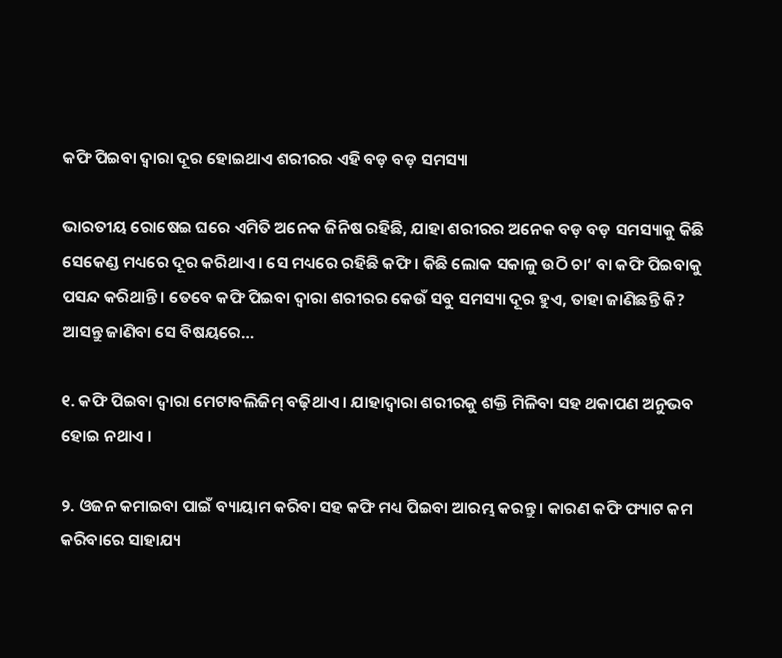କଫି ପିଇବା ଦ୍ୱାରା ଦୂର ହୋଇଥାଏ ଶରୀରର ଏହି ବଡ଼ ବଡ଼ ସମସ୍ୟା

ଭାରତୀୟ ରୋଷେଇ ଘରେ ଏମିତି ଅନେକ ଜିନିଷ ରହିଛି, ଯାହା ଶରୀରର ଅନେକ ବଡ଼ ବଡ଼ ସମସ୍ୟାକୁ କିଛି ସେକେଣ୍ଡ ମଧ୍ୟରେ ଦୂର କରିଥାଏ । ସେ ମଧ୍ୟରେ ରହିଛି କଫି । କିଛି ଲୋକ ସକାଳୁ ଉଠି ଚା’ ବା କଫି ପିଇବାକୁ ପସନ୍ଦ କରିଥାନ୍ତି । ତେବେ କଫି ପିଇବା ଦ୍ୱାରା ଶରୀରର କେଉଁ ସବୁ ସମସ୍ୟା ଦୂର ହୁଏ, ତାହା ଜାଣିଛନ୍ତି କି? ଆସନ୍ତୁ ଜାଣିବା ସେ ବିଷୟରେ…

୧. କଫି ପିଇବା ଦ୍ୱାରା ମେଟାବଲିଜିମ୍‌ ବଢ଼ିଥାଏ । ଯାହାଦ୍ୱାରା ଶରୀରକୁ ଶକ୍ତି ମିଳିବା ସହ ଥକାପଣ ଅନୁଭବ ହୋଇ ନଥାଏ ।

୨. ଓଜନ କମାଇବା ପାଇଁ ବ୍ୟାୟାମ କରିବା ସହ କଫି ମଧ୍ୟ ପିଇବା ଆରମ୍ଭ କରନ୍ତୁ । କାରଣ କଫି ଫ୍ୟାଟ କମ କରିବାରେ ସାହାଯ୍ୟ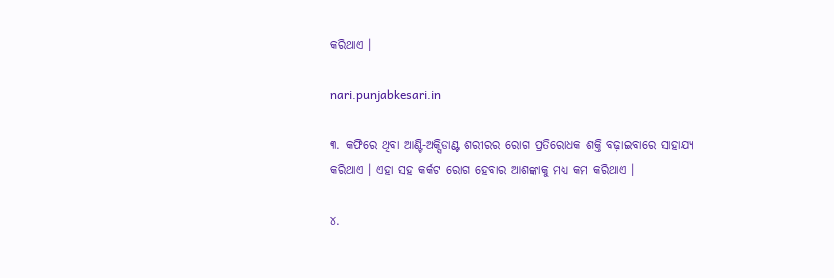କରିଥାଏ ।

nari.punjabkesari.in

୩. କଫିରେ ଥିବା ଆଣ୍ଟି-ଅକ୍ସିଡାଣ୍ଟ ଶରୀରର ରୋଗ ପ୍ରତିରୋଧକ ଶକ୍ତି ବଢ଼ାଇବାରେ ସାହାଯ୍ୟ କରିଥାଏ । ଏହା ସହ କର୍କଟ ରୋଗ ହେବାର ଆଶଙ୍କାକୁ ମଧ୍ୟ କମ କରିଥାଏ ।

୪.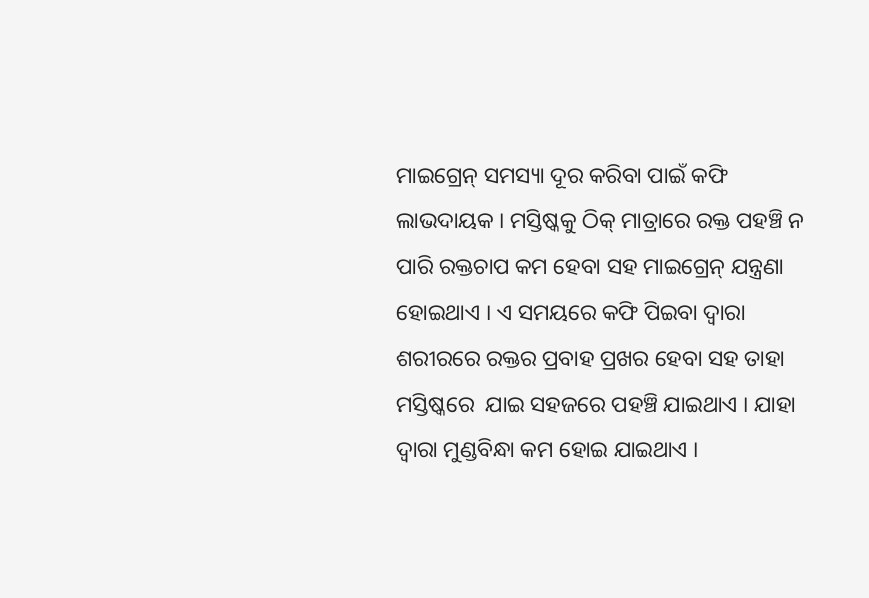ମାଇଗ୍ରେନ୍‌ ସମସ୍ୟା ଦୂର କରିବା ପାଇଁ କଫି ଲାଭଦାୟକ । ମସ୍ତିଷ୍କକୁ ଠିକ୍‌ ମାତ୍ରାରେ ରକ୍ତ ପହଞ୍ଚି ନ ପାରି ରକ୍ତଚାପ କମ ହେବା ସହ ମାଇଗ୍ରେନ୍‌ ଯନ୍ତ୍ରଣା ହୋଇଥାଏ । ଏ ସମୟରେ କଫି ପିଇବା ଦ୍ୱାରା ଶରୀରରେ ରକ୍ତର ପ୍ରବାହ ପ୍ରଖର ହେବା ସହ ତାହା ମସ୍ତିଷ୍କରେ  ଯାଇ ସହଜରେ ପହଞ୍ଚି ଯାଇଥାଏ । ଯାହା ଦ୍ୱାରା ମୁଣ୍ଡବିନ୍ଧା କମ ହୋଇ ଯାଇଥାଏ ।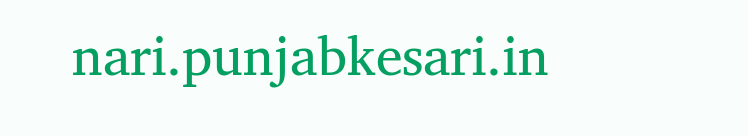nari.punjabkesari.in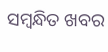ସମ୍ବନ୍ଧିତ ଖବର